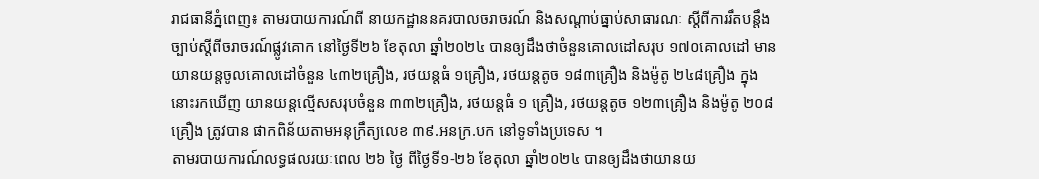រាជធានីភ្នំពេញ៖ តាមរបាយការណ៍ពី នាយកដ្ឋាននគរបាលចរាចរណ៍ និងសណ្តាប់ធ្នាប់សាធារណៈ ស្តីពីការរឹតបន្ដឹង ច្បាប់ស្ដីពីចរាចរណ៍ផ្លូវគោក នៅថ្ងៃទី២៦ ខែតុលា ឆ្នាំ២០២៤ បានឲ្យដឹងថាចំនួនគោលដៅសរុប ១៧០គោលដៅ មានយានយន្តចូលគោលដៅចំនួន ៤៣២គ្រឿង, រថយន្តធំ ១គ្រឿង, រថយន្តតូច ១៨៣គ្រឿង និងម៉ូតូ ២៤៨គ្រឿង ក្នុងនោះរកឃើញ យានយន្តល្មើសសរុបចំនួន ៣៣២គ្រឿង, រថយន្តធំ ១ គ្រឿង, រថយន្តតូច ១២៣គ្រឿង និងម៉ូតូ ២០៨គ្រឿង ត្រូវបាន ផាកពិន័យតាមអនុក្រឹត្យលេខ ៣៩.អនក្រ.បក នៅទូទាំងប្រទេស ។
តាមរបាយការណ៍លទ្ធផលរយៈពេល ២៦ ថ្ងៃ ពីថ្ងៃទី១-២៦ ខែតុលា ឆ្នាំ២០២៤ បានឲ្យដឹងថាយានយ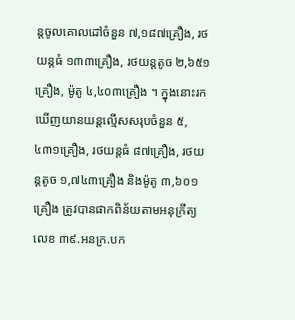ន្តចូលគោលដៅចំនួន ៧,១៨៧គ្រឿង, រថយន្តធំ ១៣៣គ្រឿង, រថយន្តតូច ២,៦៥១គ្រឿង, ម៉ូតូ ៤,៤០៣គ្រឿង ។ ក្នុងនោះរកឃើញយានយន្តល្មើសសរុបចំនួន ៥,៤៣១គ្រឿង, រថយន្តធំ ៨៧គ្រឿង, រថយន្តតូច ១,៧៤៣គ្រឿង និងម៉ូតូ ៣,៦០១គ្រឿង ត្រូវបានផាកពិន័យតាមអនុក្រឹត្យ លេខ ៣៩.អនក្រ.បក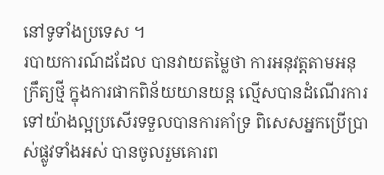នៅទូទាំងប្រទេស ។
របាយការណ៍ដដែល បានវាយតម្លៃថា ការអនុវត្តតាមអនុក្រឹត្យថ្មី ក្នុងការផាកពិន័យយានយន្ត ល្មើសបានដំណើរការទៅយ៉ាងល្អប្រសើរទទួលបានការគាំទ្រ ពិសេសអ្នកប្រើប្រាស់ផ្លូវទាំងអស់ បានចូលរួមគោរព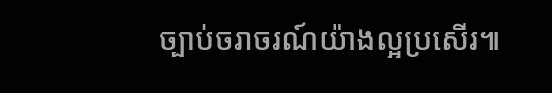ច្បាប់ចរាចរណ៍យ៉ាងល្អប្រសើរ៕